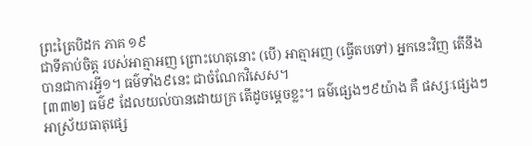ព្រះត្រៃបិដក ភាគ ១៩
ជាទីគាប់ចិត្ត របស់អាត្មាអញ ព្រោះហេតុនោះ (បើ) អាត្មាអញ (ធ្វើតបទៅ) អ្នកនេះវិញ តើនឹងបានជាការអ្វី១។ ធម៌ទាំង៩នេះ ជាចំណែកវិសេស។
[៣៣២] ធម៌៩ ដែលយល់បានដោយក្រ តើដូចម្តេចខ្លះ។ ធម៌ផ្សេងៗ៩យ៉ាង គឺ ផស្សៈផ្សេងៗ អាស្រ័យធាតុផ្សេ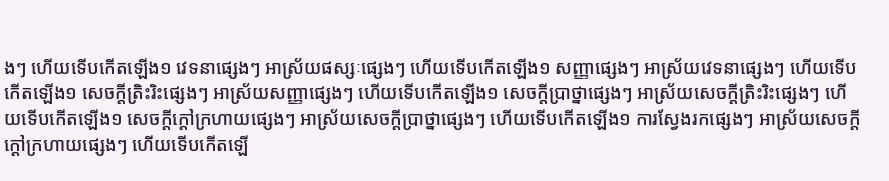ងៗ ហើយទើបកើតឡើង១ វេទនាផ្សេងៗ អាស្រ័យផស្សៈផ្សេងៗ ហើយទើបកើតឡើង១ សញ្ញាផ្សេងៗ អាស្រ័យវេទនាផ្សេងៗ ហើយទើបកើតឡើង១ សេចក្តីត្រិះរិះផ្សេងៗ អាស្រ័យសញ្ញាផ្សេងៗ ហើយទើបកើតឡើង១ សេចក្តីប្រាថ្នាផ្សេងៗ អាស្រ័យសេចក្តីត្រិះរិះផ្សេងៗ ហើយទើបកើតឡើង១ សេចក្តីក្តៅក្រហាយផ្សេងៗ អាស្រ័យសេចក្តីប្រាថ្នាផ្សេងៗ ហើយទើបកើតឡើង១ ការស្វែងរកផ្សេងៗ អាស្រ័យសេចក្តីក្តៅក្រហាយផ្សេងៗ ហើយទើបកើតឡើ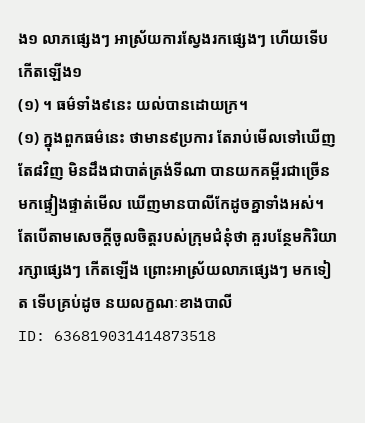ង១ លាភផ្សេងៗ អាស្រ័យការស្វែងរកផ្សេងៗ ហើយទើបកើតឡើង១
(១) ។ ធម៌ទាំង៩នេះ យល់បានដោយក្រ។
(១) ក្នុងពួកធម៌នេះ ថាមាន៩ប្រការ តែរាប់មើលទៅឃើញតែ៨វិញ មិនដឹងជាបាត់ត្រង់ទីណា បានយកគម្ពីរជាច្រើន មកផ្ទៀងផ្ទាត់មើល ឃើញមានបាលីកែដូចគ្នាទាំងអស់។ តែបើតាមសេចក្តីចូលចិត្តរបស់ក្រុមជំនុំថា គួរបន្ថែមកិរិយារក្សាផ្សេងៗ កើតឡើង ព្រោះអាស្រ័យលាភផ្សេងៗ មកទៀត ទើបគ្រប់ដូច នយលក្ខណៈខាងបាលី
ID: 636819031414873518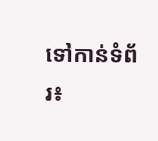ទៅកាន់ទំព័រ៖